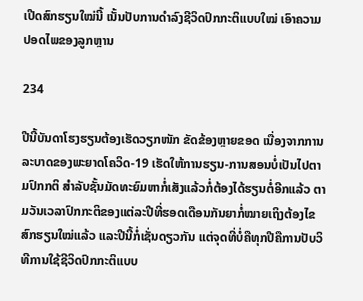ເປີດສົກຮຽນໃໝ່ນີ້ ເນັ້ນປັບການດຳລົງຊີວິດປົກກະຕິແບບໃໝ່ ເອົາຄວາມປອດໄພຂອງລູກຫຼານ

234

ປີນີ້ບັນດາໂຮງຮຽນຕ້ອງເຮັດວຽກໜັກ ຂັດຂ້ອງຫຼາຍຂອດ ເນື່ອງຈາກການລະບາດຂອງພະຍາດໂຄວິດ-19 ເຮັດໃຫ້ການຮຽນ-ການສອນບໍ່ເປັນໄປຕາມປົກກຕິ ສຳລັບຊັ້ນມັດທະຍົມຫາກໍ່ເສັງແລ້ວກໍ່ຕ້ອງໄດ້ຮຽນຕໍ່ອີກແລ້ວ ຕາມວັນເວລາປົກກະຕິຂອງແຕ່ລະປີທີ່ຮອດເດືອນກັນຍາກໍ່ໝາຍເຖິງຕ້ອງໄຂສົກຮຽນໃໝ່ແລ້ວ ແລະປີນີ້ກໍ່ເຊັ່ນດຽວກັນ ແຕ່ຈຸດທີ່ບໍ່ຄືທຸກປີຄືການປັບວິທີການໃຊ້ຊີວິດປົກກະຕິແບບ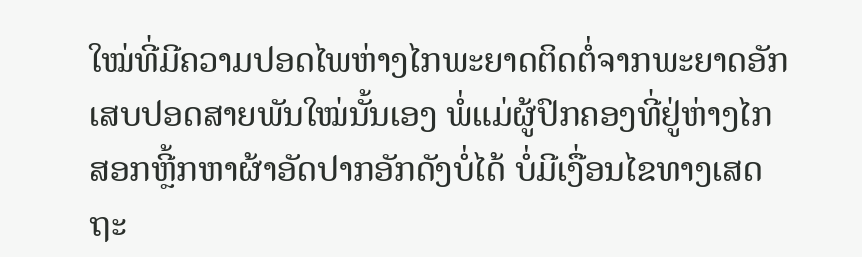ໃໝ່ທີ່ມີຄວາມປອດໄພຫ່າງໄກພະຍາດຕິດຕໍ່ຈາກພະຍາດອັກເສບປອດສາຍພັນໃໝ່ນັ້ນເອງ ພໍ່ແມ່ຜູ້ປົກຄອງທີ່ຢູ່ຫ່າງໄກສອກຫຼີ້ກຫາຜ້າອັດປາກອັກດັງບໍ່ໄດ້ ບໍ່ມີເງື່ອນໄຂທາງເສດຖະ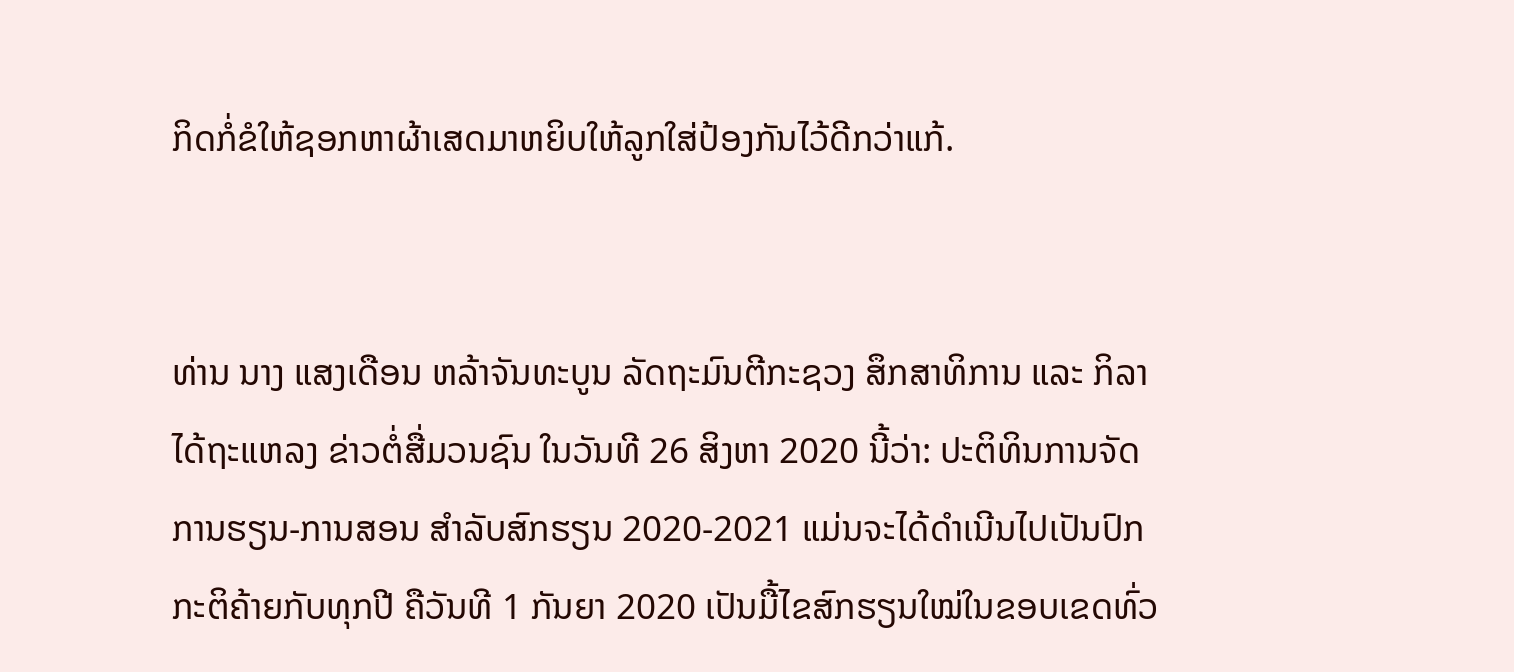ກິດກໍ່ຂໍໃຫ້ຊອກຫາຜ້າເສດມາຫຍິບໃຫ້ລູກໃສ່ປ້ອງກັນໄວ້ດີກວ່າແກ້.


ທ່ານ ນາງ ແສງເດືອນ ຫລ້າຈັນທະບູນ ລັດຖະມົນຕີກະຊວງ ສຶກສາທິການ ແລະ ກິລາ ໄດ້ຖະແຫລງ ຂ່າວຕໍ່ສື່ມວນຊົນ ໃນວັນທີ 26 ສິງຫາ 2020 ນີ້ວ່າ: ປະຕິທິນການຈັດການຮຽນ-ການສອນ ສຳລັບສົກຮຽນ 2020-2021 ແມ່ນຈະໄດ້ດຳເນີນໄປເປັນປົກ ກະຕິຄ້າຍກັບທຸກປີ ຄືວັນທີ 1 ກັນຍາ 2020 ເປັນມື້ໄຂສົກຮຽນໃໝ່ໃນຂອບເຂດທົ່ວ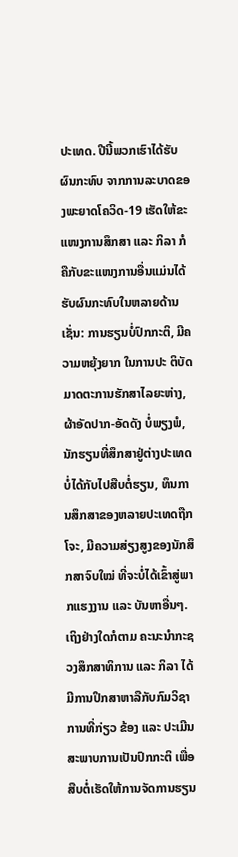ປະເທດ. ປີນີ້ພວກເຮົາໄດ້ຮັບຜົນກະທົບ ຈາກການລະບາດຂອງພະຍາດໂຄວິດ-19 ເຮັດໃຫ້ຂະແໜງການສຶກສາ ແລະ ກິລາ ກໍຄືກັບຂະແໜງການອື່ນແມ່ນໄດ້ຮັບຜົນກະທົບໃນຫລາຍດ້ານ ເຊັ່ນ: ການຮຽນບໍ່ປົກກະຕິ, ມີຄວາມຫຍຸ້ງຍາກ ໃນການປະ ຕິບັດມາດຕະການຮັກສາໄລຍະຫ່າງ, ຜ້າອັດປາກ-ອັດດັງ ບໍ່ພຽງພໍ, ນັກຮຽນທີ່ສຶກສາຢູ່ຕ່າງປະເທດບໍ່ໄດ້ກັບໄປສືບຕໍ່ຮຽນ, ທຶນການສຶກສາຂອງຫລາຍປະເທດຖືກໂຈະ, ມີຄວາມສ່ຽງສູງຂອງນັກສຶກສາຈົບໃໝ່ ທີ່ຈະບໍ່ໄດ້ເຂົ້າສູ່ພາກແຮງງານ ແລະ ບັນຫາອື່ນໆ. ເຖິງຢ່າງໃດກໍຕາມ ຄະນະນຳກະຊວງສຶກສາທິການ ແລະ ກິລາ ໄດ້ມີການປຶກສາຫາລືກັບກົມວິຊາການທີ່ກ່ຽວ ຂ້ອງ ແລະ ປະເມີນສະພາບການເປັນປົກກະຕິ ເພື່ອສືບຕໍ່ເຮັດໃຫ້ການຈັດການຮຽນ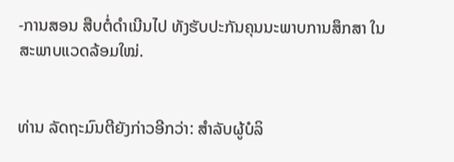-ການສອນ ສືບຕໍ່ດຳເນີນໄປ ທັງຮັບປະກັນຄຸນນະພາບການສຶກສາ ໃນສະພາບແວດລ້ອມໃໝ່.


ທ່ານ ລັດຖະມົນຕີຍັງກ່າວອີກວ່າ: ສຳລັບຜູ້ບໍລິ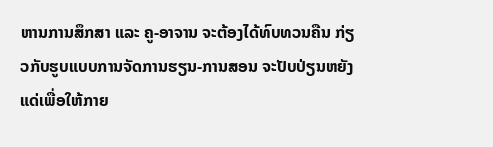ຫານການສຶກສາ ແລະ ຄູ-ອາຈານ ຈະຕ້ອງໄດ້ທົບທວນຄືນ ກ່ຽວກັບຮູບແບບການຈັດການຮຽນ-ການສອນ ຈະປັບປ່ຽນຫຍັງແດ່ເພື່ອໃຫ້ກາຍ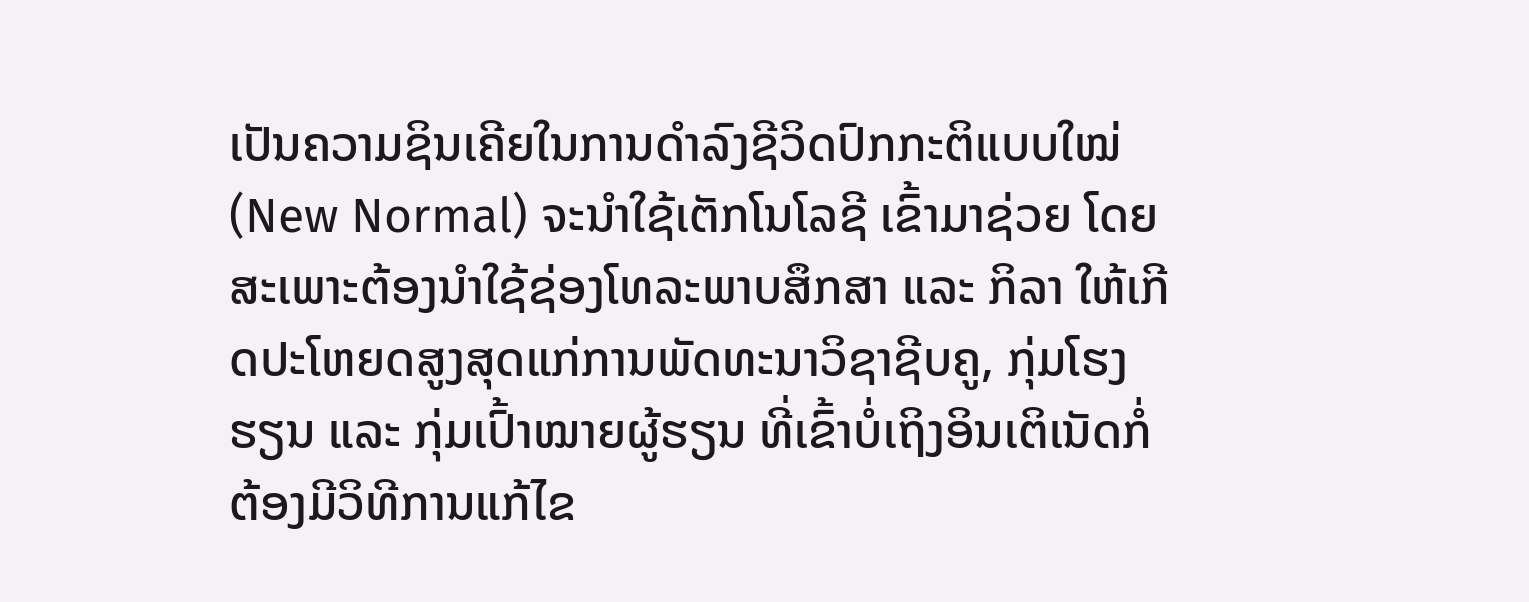ເປັນຄວາມຊິນເຄີຍໃນການດຳລົງຊີວິດປົກກະຕິແບບໃໝ່ (New Normal) ຈະນຳໃຊ້ເຕັກໂນໂລຊີ ເຂົ້າມາຊ່ວຍ ໂດຍສະເພາະຕ້ອງນຳໃຊ້ຊ່ອງໂທລະພາບສຶກສາ ແລະ ກິລາ ໃຫ້ເກີດປະໂຫຍດສູງສຸດແກ່ການພັດທະນາວິຊາຊີບຄູ, ກຸ່ມໂຮງຮຽນ ແລະ ກຸ່ມເປົ້າໝາຍຜູ້ຮຽນ ທີ່ເຂົ້າບໍ່ເຖິງອິນເຕິເນັດກໍ່ຕ້ອງມີວິທີການແກ້ໄຂ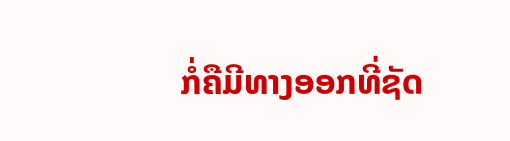ກໍ່ຄືມີທາງອອກທີ່ຊັດ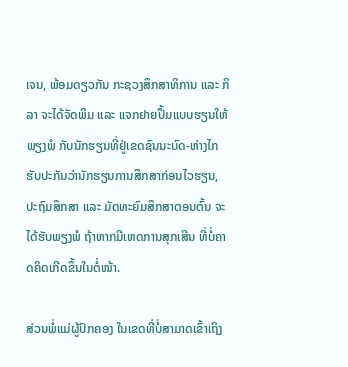ເຈນ, ພ້ອມດຽວກັນ ກະຊວງສຶກສາທິການ ແລະ ກິລາ ຈະໄດ້ຈັດພິມ ແລະ ແຈກຢາຍປຶ້ມແບບຮຽນໃຫ້ພຽງພໍ ກັບນັກຮຽນທີ່ຢູ່ເຂດຊົນນະບົດ-ຫ່າງໄກ ຮັບປະກັນວ່ານັກຮຽນການສຶກສາກ່ອນໄວຮຽນ, ປະຖົມສຶກສາ ແລະ ມັດທະຍົມສຶກສາຕອນຕົ້ນ ຈະໄດ້ຮັບພຽງພໍ ຖ້າຫາກມີເຫດການສຸກເສີນ ທີ່ບໍ່ຄາດຄິດເກີດຂຶ້ນໃນຕໍ່ໜ້າ.

ສ່ວນພໍ່ແມ່ຜູ້ປົກຄອງ ໃນເຂດທີ່ບໍ່ສາມາດເຂົ້າເຖິງ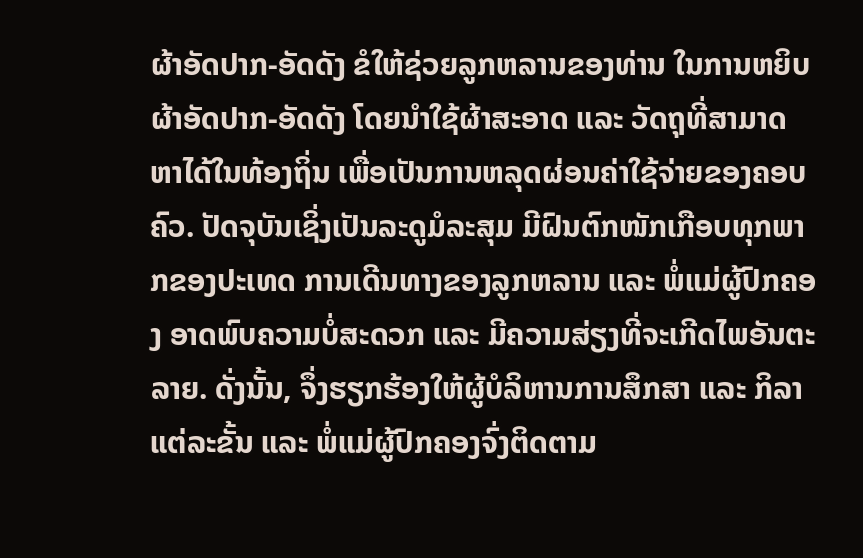ຜ້າອັດປາກ-ອັດດັງ ຂໍໃຫ້ຊ່ວຍລູກຫລານຂອງທ່ານ ໃນການຫຍິບຜ້າອັດປາກ-ອັດດັງ ໂດຍນຳໃຊ້ຜ້າສະອາດ ແລະ ວັດຖຸທີ່ສາມາດຫາໄດ້ໃນທ້ອງຖິ່ນ ເພື່ອເປັນການຫລຸດຜ່ອນຄ່າໃຊ້ຈ່າຍຂອງຄອບຄົວ. ປັດຈຸບັນເຊິ່ງເປັນລະດູມໍລະສຸມ ມີຝົນຕົກໜັກເກືອບທຸກພາກຂອງປະເທດ ການເດີນທາງຂອງລູກຫລານ ແລະ ພໍ່ແມ່ຜູ້ປົກຄອງ ອາດພົບຄວາມບໍ່ສະດວກ ແລະ ມີຄວາມສ່ຽງທີ່ຈະເກີດໄພອັນຕະລາຍ. ດັ່ງນັ້ນ, ຈຶ່ງຮຽກຮ້ອງໃຫ້ຜູ້ບໍລິຫານການສຶກສາ ແລະ ກິລາ ແຕ່ລະຂັ້ນ ແລະ ພໍ່ແມ່ຜູ້ປົກຄອງຈົ່ງຕິດຕາມ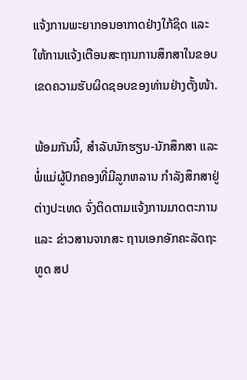ແຈ້ງການພະຍາກອນອາກາດຢ່າງໃກ້ຊິດ ແລະ ໃຫ້ການແຈ້ງເຕືອນສະຖານການສຶກສາໃນຂອບເຂດຄວາມຮັບຜິດຊອບຂອງທ່ານຢ່າງຕັ້ງໜ້າ.

ພ້ອມກັນນີ້, ສຳລັບນັກຮຽນ-ນັກສຶກສາ ແລະ ພໍ່ແມ່ຜູ້ປົກຄອງທີ່ມີລູກຫລານ ກຳລັງສຶກສາຢູ່ຕ່າງປະເທດ ຈົ່ງຕິດຕາມແຈ້ງການມາດຕະການ ແລະ ຂ່າວສານຈາກສະ ຖານເອກອັກຄະລັດຖະທູດ ສປ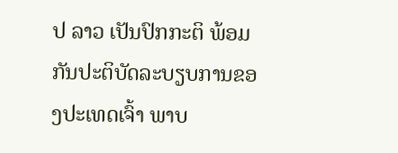ປ ລາວ ເປັນປົກກະຕິ ພ້ອມກັນປະຕິບັດລະບຽບການຂອງປະເທດເຈົ້າ ພາບ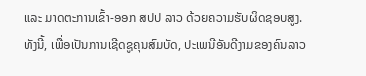ແລະ ມາດຕະການເຂົ້າ-ອອກ ສປປ ລາວ ດ້ວຍຄວາມຮັບຜິດຊອບສູງ. ທັງນີ້, ເພື່ອເປັນການເຊີດຊູຄຸນສົມບັດ, ປະເພນີອັນດີງາມຂອງຄົນລາວ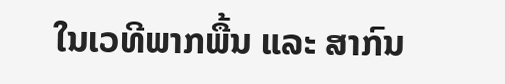ໃນເວທີພາກພື້ນ ແລະ ສາກົນ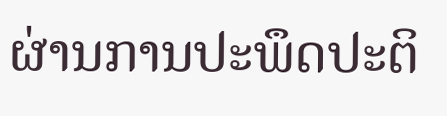ຜ່ານການປະພຶດປະຕິ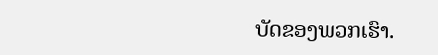ບັດຂອງພວກເຮົາ.